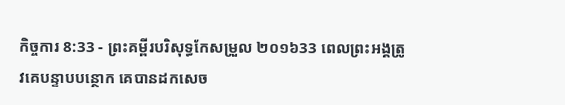កិច្ចការ 8:33 - ព្រះគម្ពីរបរិសុទ្ធកែសម្រួល ២០១៦33 ពេលព្រះអង្គត្រូវគេបន្ទាបបន្ថោក គេបានដកសេច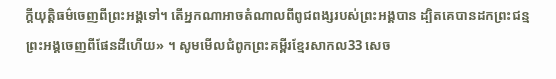ក្តីយុត្តិធម៌ចេញពីព្រះអង្គទៅ។ តើអ្នកណាអាចតំណាលពីពូជពង្សរបស់ព្រះអង្គបាន ដ្បិតគេបានដកព្រះជន្មព្រះអង្គចេញពីផែនដីហើយ» ។ សូមមើលជំពូកព្រះគម្ពីរខ្មែរសាកល33 សេច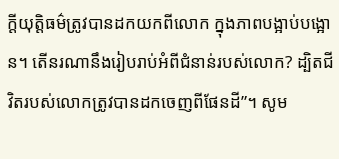ក្ដីយុត្តិធម៌ត្រូវបានដកយកពីលោក ក្នុងភាពបង្អាប់បង្អោន។ តើនរណានឹងរៀបរាប់អំពីជំនាន់របស់លោក? ដ្បិតជីវិតរបស់លោកត្រូវបានដកចេញពីផែនដី”។ សូម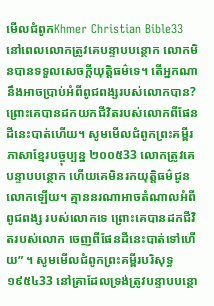មើលជំពូកKhmer Christian Bible33 នៅពេលលោកត្រូវគេបន្ទាបបន្ថោក លោកមិនបានទទួលសេចក្ដីយុត្តិធម៌ទេ។ តើអ្នកណានឹងអាចប្រាប់អំពីពូជពង្សរបស់លោកបាន? ព្រោះគេបានដកយកជីវិតរបស់លោកពីផែនដីនេះបាត់ហើយ។ សូមមើលជំពូកព្រះគម្ពីរភាសាខ្មែរបច្ចុប្បន្ន ២០០៥33 លោកត្រូវគេបន្ទាបបន្ថោក ហើយគេមិនរកយុត្តិធម៌ជូនលោកឡើយ។ គ្មាននរណាអាចតំណាលអំពីពូជពង្ស របស់លោកទេ ព្រោះគេបានដកជីវិតរបស់លោក ចេញពីផែនដីនេះបាត់ទៅហើយ” ។ សូមមើលជំពូកព្រះគម្ពីរបរិសុទ្ធ ១៩៥៤33 នៅគ្រាដែលទ្រង់ត្រូវបន្ទាបបន្ថោ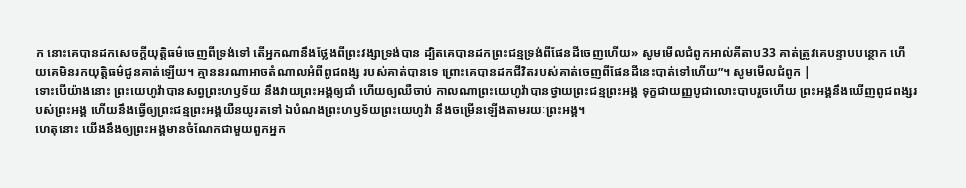ក នោះគេបានដកសេចក្ដីយុត្តិធម៌ចេញពីទ្រង់ទៅ តើអ្នកណានឹងថ្លែងពីព្រះវង្សាទ្រង់បាន ដ្បិតគេបានដកព្រះជន្មទ្រង់ពីផែនដីចេញហើយ» សូមមើលជំពូកអាល់គីតាប33 គាត់ត្រូវគេបន្ទាបបន្ថោក ហើយគេមិនរកយុត្ដិធម៌ជូនគាត់ឡើយ។ គ្មាននរណាអាចតំណាលអំពីពូជពង្ស របស់គាត់បានទេ ព្រោះគេបានដកជីវិតរបស់គាត់ចេញពីផែនដីនេះបាត់ទៅហើយ”។ សូមមើលជំពូក |
ទោះបើយ៉ាងនោះ ព្រះយេហូវ៉ាបានសព្វព្រះហឫទ័យ នឹងវាយព្រះអង្គឲ្យជាំ ហើយឲ្យឈឺចាប់ កាលណាព្រះយេហូវ៉ាបានថ្វាយព្រះជន្មព្រះអង្គ ទុក្ខជាយញ្ញបូជាលោះបាបរួចហើយ ព្រះអង្គនឹងឃើញពូជពង្សរបស់ព្រះអង្គ ហើយនឹងធ្វើឲ្យព្រះជន្មព្រះអង្គយឺនយូរតទៅ ឯបំណងព្រះហឫទ័យព្រះយេហូវ៉ា នឹងចម្រើនឡើងតាមរយៈព្រះអង្គ។
ហេតុនោះ យើងនឹងឲ្យព្រះអង្គមានចំណែកជាមួយពួកអ្នក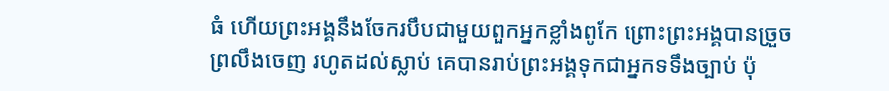ធំ ហើយព្រះអង្គនឹងចែករបឹបជាមួយពួកអ្នកខ្លាំងពូកែ ព្រោះព្រះអង្គបានច្រួចព្រលឹងចេញ រហូតដល់ស្លាប់ គេបានរាប់ព្រះអង្គទុកជាអ្នកទទឹងច្បាប់ ប៉ុ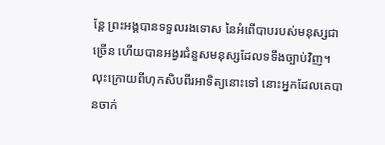ន្តែ ព្រះអង្គបានទទួលរងទោស នៃអំពើបាបរបស់មនុស្សជាច្រើន ហើយបានអង្វរជំនួសមនុស្សដែលទទឹងច្បាប់វិញ។
លុះក្រោយពីហុកសិបពីរអាទិត្យនោះទៅ នោះអ្នកដែលគេបានចាក់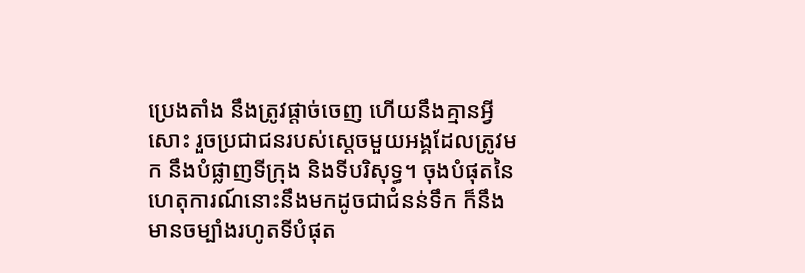ប្រេងតាំង នឹងត្រូវផ្តាច់ចេញ ហើយនឹងគ្មានអ្វីសោះ រួចប្រជាជនរបស់ស្ដេចមួយអង្គដែលត្រូវមក នឹងបំផ្លាញទីក្រុង និងទីបរិសុទ្ធ។ ចុងបំផុតនៃហេតុការណ៍នោះនឹងមកដូចជាជំនន់ទឹក ក៏នឹងមានចម្បាំងរហូតទីបំផុត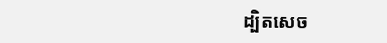ដ្បិតសេច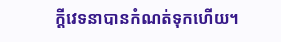ក្ដីវេទនាបានកំណត់ទុកហើយ។